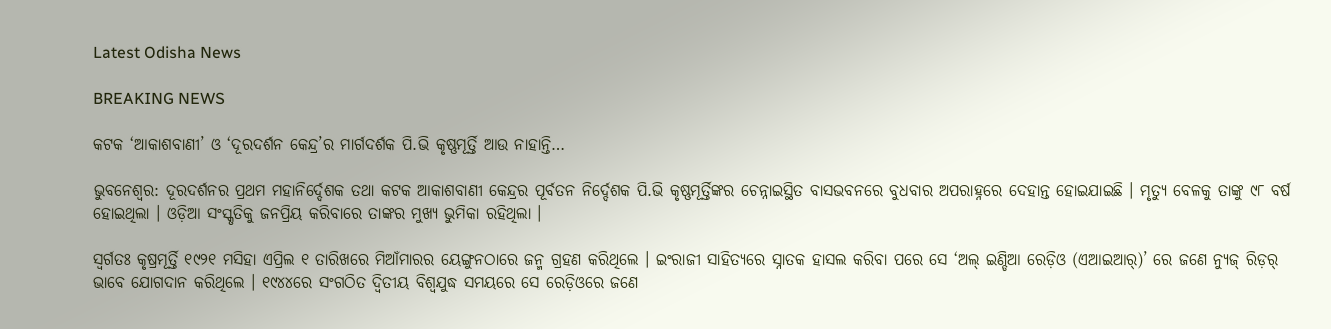Latest Odisha News

BREAKING NEWS

କଟକ ‘ଆକାଶବାଣୀ’ ଓ ‘ଦୂରଦର୍ଶନ କେନ୍ଦ୍ର’ର ମାର୍ଗଦର୍ଶକ ପି.ଭି କୃଷ୍ଣମୂର୍ତ୍ତି ଆଉ ନାହାନ୍ତି…

ଭୁବନେଶ୍ୱର: ଦୂରଦର୍ଶନର ପ୍ରଥମ ମହାନିର୍ଦ୍ଦେଶକ ତଥା କଟକ ଆକାଶବାଣୀ କେନ୍ଦ୍ରର ପୂର୍ବତନ ନିର୍ଦ୍ଦେଶକ ପି.ଭି କୃଷ୍ଣମୂର୍ତ୍ତିଙ୍କର ଚେନ୍ନାଇସ୍ଥିତ ବାସଭବନରେ ବୁଧବାର ଅପରାହ୍ନରେ ଦେହାନ୍ତ ହୋଇଯାଇଛି । ମୃତ୍ୟୁ ବେଳକୁ ତାଙ୍କୁ ୯୮ ବର୍ଷ ହୋଇଥିଲା । ଓଡ଼ିଆ ସଂସ୍କୃତିକୁ ଜନପ୍ରିୟ କରିବାରେ ତାଙ୍କର ମୁଖ୍ୟ ଭୁମିକା ରହିଥିଲା ।

ସ୍ୱର୍ଗତଃ କୃଷ୍ରମୂର୍ତ୍ତି ୧୯୨୧ ମସିହା ଏପ୍ରିଲ ୧ ତାରିଖରେ ମିଆଁମାରର ୟେଙ୍ଗୁନଠାରେ ଜନ୍ମ ଗ୍ରହଣ କରିଥିଲେ । ଇଂରାଜୀ ସାହିତ୍ୟରେ ସ୍ନାତକ ହାସଲ କରିବା ପରେ ସେ ‘ଅଲ୍ ଇଣ୍ଡିଆ ରେଡ଼ିଓ (ଏଆଇଆର୍)’ ରେ ଜଣେ ନ୍ୟୁଜ୍ ରିଡ଼ର୍ ଭାବେ ଯୋଗଦାନ କରିଥିଲେ । ୧୯୪୪ରେ ସଂଗଠିତ ଦ୍ୱିତୀୟ ବିଶ୍ୱଯୁଦ୍ଧ ସମୟରେ ସେ ରେଡ଼ିଓରେ ଜଣେ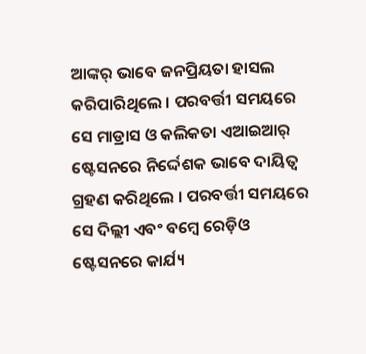ଆଙ୍କର୍ ଭାବେ ଜନପ୍ରିୟତା ହାସଲ କରିପାରିଥିଲେ । ପରବର୍ତ୍ତୀ ସମୟରେ ସେ ମାଡ୍ରାସ ଓ କଲିକତା ଏଆଇଆର୍ ଷ୍ଟେସନରେ ନିର୍ଦ୍ଦେଶକ ଭାବେ ଦାୟିତ୍ୱ ଗ୍ରହଣ କରିଥିଲେ । ପରବର୍ତ୍ତୀ ସମୟରେ ସେ ଦିଲ୍ଲୀ ଏବଂ ବମ୍ବେ ରେଡ଼ିଓ ଷ୍ଟେସନରେ କାର୍ଯ୍ୟ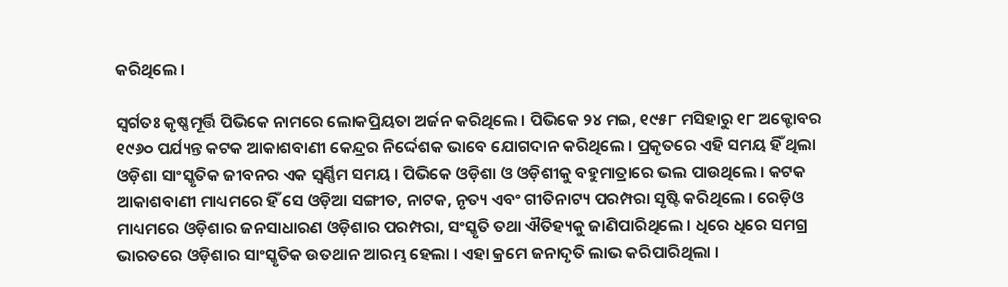କରିଥିଲେ ।

ସ୍ୱର୍ଗତଃ କୃଷ୍ଣମୂର୍ତ୍ତି ପିଭିକେ ନାମରେ ଲୋକପ୍ରିୟତା ଅର୍ଜନ କରିଥିଲେ । ପିଭିକେ ୨୪ ମଇ, ୧୯୫୮ ମସିହାରୁ ୧୮ ଅକ୍ଟୋବର ୧୯୬୦ ପର୍ଯ୍ୟନ୍ତ କଟକ ଆକାଶବାଣୀ କେନ୍ଦ୍ରର ନିର୍ଦ୍ଦେଶକ ଭାବେ ଯୋଗଦାନ କରିଥିଲେ । ପ୍ରକୃତରେ ଏହି ସମୟ ହିଁ ଥିଲା ଓଡ଼ିଶା ସାଂସ୍କୃତିକ ଜୀବନର ଏକ ସ୍ୱର୍ଣ୍ଣିମ ସମୟ । ପିଭିକେ ଓଡ଼ିଶା ଓ ଓଡ଼ିଶୀକୁ ବହୁମାତ୍ରାରେ ଭଲ ପାଉଥିଲେ । କଟକ ଆକାଶବାଣୀ ମାଧ୍ୟମରେ ହିଁ ସେ ଓଡ଼ିଆ ସଙ୍ଗୀତ, ନାଟକ, ନୃତ୍ୟ ଏବଂ ଗୀତିନାଟ୍ୟ ପରମ୍ପରା ସୃଷ୍ଟି କରିଥିଲେ । ରେଡ଼ିଓ ମାଧ୍ୟମରେ ଓଡ଼ିଶାର ଜନସାଧାରଣ ଓଡ଼ିଶାର ପରମ୍ପରା, ସଂସ୍କୃତି ତଥା ଐତିହ୍ୟକୁ ଜାଣିପାରିଥିଲେ । ଧିରେ ଧିରେ ସମଗ୍ର ଭାରତରେ ଓଡ଼ିଶାର ସାଂସ୍କୃତିକ ଉତଥାନ ଆରମ୍ଭ ହେଲା । ଏହା କ୍ରମେ ଜନାଦୃତି ଲାଭ କରିପାରିଥିଲା ।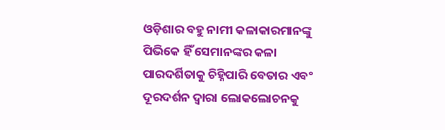ଓଡ଼ିଶାର ବହୁ ନାମୀ କଳାକାରମାନଙ୍କୁ ପିଭିକେ ହିଁ ସେମାନଙ୍କର କଳା ପାରଦର୍ଶିତାକୁ ଚିହ୍ନିପାରି ବେତାର ଏବଂ ଦୂରଦର୍ଶନ ଦ୍ୱାରା ଲୋକଲୋଚନକୁ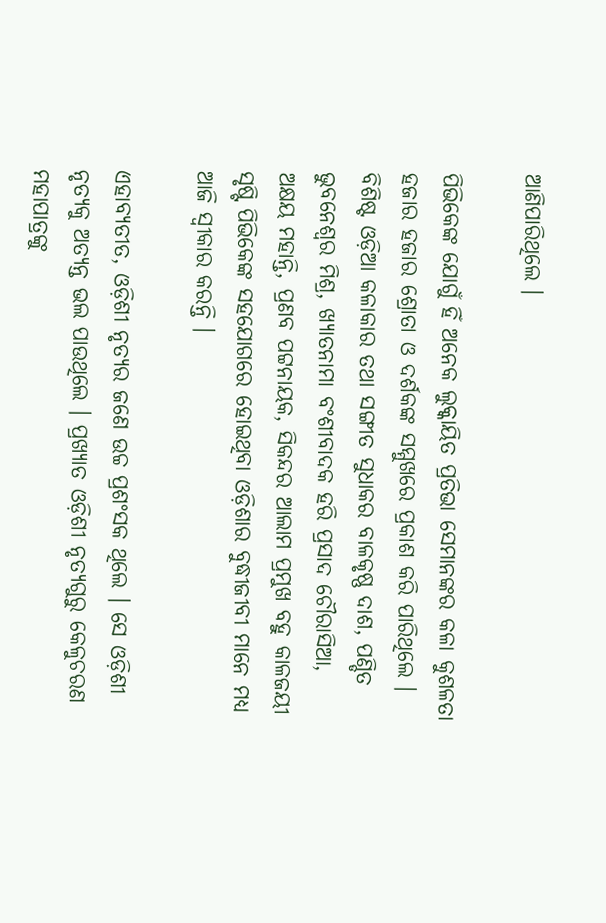ଆଣିପାରିଥିଲେ ।

ପିଭିକେଙ୍କ ଯୋଗୁଁ ହିଁ ଅନେକ ଲୁକ୍କାୟିତ ପ୍ରତିଭା ସେମାନଙ୍କର କଳା କୁଶଳତା ହଜାର ହଜାର ଶ୍ରୋତା ଓ ଦର୍ଶକଙ୍କ ସମ୍ମୁଖରେ ପ୍ରକାଶ କରି ପାରିଥିଲେ । ବିଶିଷ୍ଟ ଓଡ଼ିଆ କଳାକାର ତଥା ସଙ୍ଗୀତ ସୁଧାକର ବାଳକୃଷ୍ଣ ଦାଶ, ପଣ୍ଡିତ ଭୁବନେଶ୍ୱର ମିଶ୍ର, ଖ୍ୟାତନାମା ବଂଶୀବାଦକ ହରି ପ୍ରସାଦ ଚୌରାସିଆ, ଅକ୍ଷୟ ମହାନ୍ତି, ପ୍ରଣବ ପଟ୍ଟନାୟକ, ସିକନ୍ଦର ଆଲାମ ପ୍ରମୁଖ ବହୁ କାଳଜୟୀ ସୃଷ୍ଟି ପିଭିକେଙ୍କ ସହଯୋଗରେ ହୋଇଥିବା ଓଡ଼ିଶାର ବୁଦ୍ଧୀଜୀବୀ ମାନେ ମଧ୍ୟ ଆଜି ସ୍ୱୀକାର କରନ୍ତି ।

ଏହାବ୍ୟତୀତ, ଓଡ଼ିଶୀ ନୃତ୍ୟର ଜଣେ ଉଚ୍ଚ ପ୍ରଶଂସକ ଥିଲେ । ସେ ଓଡ଼ିଶୀ ନୃତ୍ୟକୁ ଅତ୍ୟନ୍ତ ଭଲ ପାଉଥିଲେ । ପ୍ରଖ୍ୟାତ ଓଡ଼ିଶୀ ନୃତ୍ୟଗୁରୁ କେଳୁଚରଣ ମହାପାତ୍ରଙ୍କୁ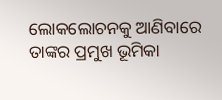ଲୋକଲୋଚନକୁ ଆଣିବାରେ ତାଙ୍କର ପ୍ରମୁଖ ଭୂମିକା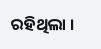ରହିଥିଲା ।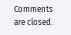Comments are closed.